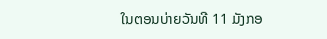ໃນຕອນບ່າຍວັນທີ 11 ມັງກອ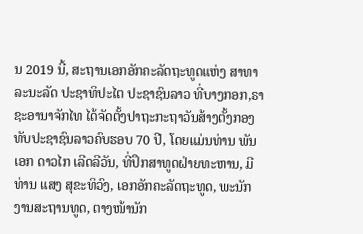ນ 2019 ນີ້, ສະຖານເອກອັກຄະລັດຖະທູດແຫ່ງ ສາທາລະນະລັດ ປະຊາທິປະໄຕ ປະຊາຊົນລາວ ທີ່ບາງກອກ,ຣາຊະອານາຈັກໄທ ໄດ້ຈັດຕັ້ງປາຖະກະຖາວັນສ້າງຕັ້ງກອງ ທັບປະຊາຊົນລາວຄົບຮອບ 70 ປີ, ໂດຍແມ່ນທ່ານ ພັນເອກ ດາວໄກ ເລີດລີວັນ, ທີ່ປຶກສາທູດຝ່າຍທະຫານ, ມີທ່ານ ແສງ ສຸຂະທິວົງ, ເອກອັກຄະລັດຖະທູດ, ພະນັກງານສະຖານທູດ, ຕາງໜ້ານັກ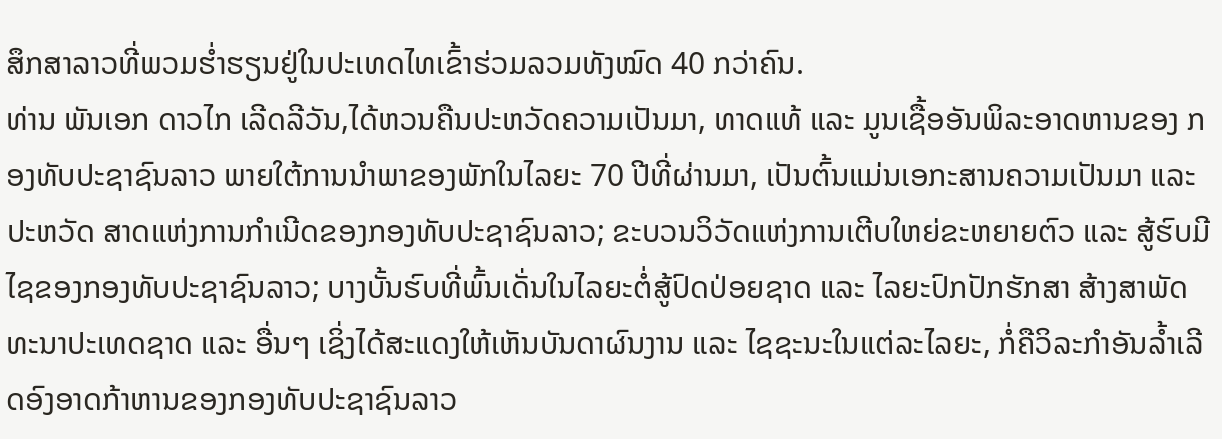ສຶກສາລາວທີ່ພວມຮໍ່າຮຽນຢູ່ໃນປະເທດໄທເຂົ້າຮ່ວມລວມທັງໝົດ 40 ກວ່າຄົນ.
ທ່ານ ພັນເອກ ດາວໄກ ເລີດລີວັນ,ໄດ້ຫວນຄືນປະຫວັດຄວາມເປັນມາ, ທາດແທ້ ແລະ ມູນເຊື້ອອັນພິລະອາດຫານຂອງ ກອງທັບປະຊາຊົນລາວ ພາຍໃຕ້ການນຳພາຂອງພັກໃນໄລຍະ 70 ປີທີ່ຜ່ານມາ, ເປັນຕົ້ນແມ່ນເອກະສານຄວາມເປັນມາ ແລະ ປະຫວັດ ສາດແຫ່ງການກໍາເນີດຂອງກອງທັບປະຊາຊົນລາວ; ຂະບວນວິວັດແຫ່ງການເຕີບໃຫຍ່ຂະຫຍາຍຕົວ ແລະ ສູ້ຮົບມີໄຊຂອງກອງທັບປະຊາຊົນລາວ; ບາງບັ້ນຮົບທີ່ພົ້ນເດັ່ນໃນໄລຍະຕໍ່ສູ້ປົດປ່ອຍຊາດ ແລະ ໄລຍະປົກປັກຮັກສາ ສ້າງສາພັດທະນາປະເທດຊາດ ແລະ ອື່ນໆ ເຊິ່ງໄດ້ສະແດງໃຫ້ເຫັນບັນດາຜົນງານ ແລະ ໄຊຊະນະໃນແຕ່ລະໄລຍະ, ກໍ່ຄືວິລະກຳອັນລ້ຳເລີດອົງອາດກ້າຫານຂອງກອງທັບປະຊາຊົນລາວ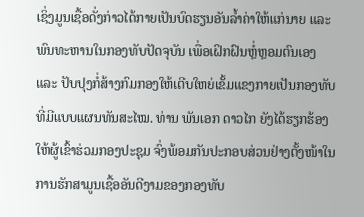ເຊິ່ງມູນເຊື້ອດັ່ງກ່າວໄດ້ກາຍເປັນບົດຮຽນອັນລໍ້າຄ່າໃຫ້ແກ່ນາຍ ແລະ ພົນທະຫານໃນກອງທັບປັດຈຸບັນ ເພື່ອເຝິກຝົນຫຼໍ່ຫຼອມຕົນເອງ ແລະ ປັບປຸງກໍ່ສ້າງກົມກອງໃຫ້ເຕີບໃຫຍ່ເຂັ້ມແຂງກາຍເປັນກອງທັບທີ່ມີແບບແຜນທັນສະໄໝ. ທ່ານ ພັນເອກ ດາວໄກ ຍັງໄດ້ຮຽກຮ້ອງໃຫ້ຜູ້ເຂົ້າຮ່ວມກອງປະຊຸມ ຈົ່ງພ້ອມກັນປະກອບສ່ວນຢ່າງຕັ້ງໜ້າໃນການຮັກສາມູນເຊື້ອອັນດີງາມຂອງກອງທັບ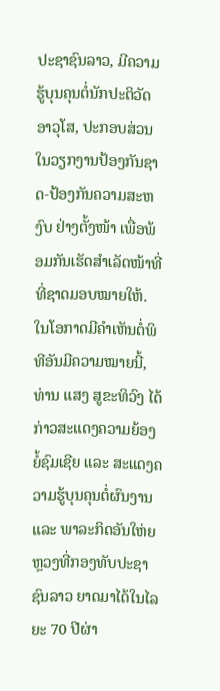ປະຊາຊົນລາວ, ມີຄວາມຮູ້ບຸນຄຸນຕໍ່ນັກປະຕິວັດອາວຸໂສ, ປະກອບສ່ວນໃນວຽກງານປ້ອງກັນຊາດ-ປ້ອງກັນຄວາມສະຫງົບ ຢ່າງຕັ້ງໜ້າ ເພື່ອພ້ອມກັນເຮັດສໍາເລັດໜ້າທີ່ທີ່ຊາດມອບໝາຍໃຫ້.
ໃນໂອກາດມີຄຳເຫັນຕໍ່ພິທີອັນມີຄວາມໝາຍນີ້, ທ່ານ ແສງ ສູຂະທິວົງ ໄດ້ກ່າວສະແດງຄວາມຍ້ອງຍໍ້ຊົມເຊີຍ ແລະ ສະແດງຄວາມຮູ້ບຸນຄຸນຕໍ່ຜົນງານ ແລະ ພາລະກິດອັນໃຫ່ຍຫຼວງທີ່ກອງທັບປະຊາຊົນລາວ ຍາດມາໄດ້ໃນໄລຍະ 70 ປີຜ່າ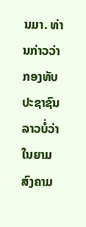ນມາ. ທ່ານກ່າວວ່າກອງທັບປະຊາຊົນລາວບໍ່ວ່າໃນຍາມສົງຄາມ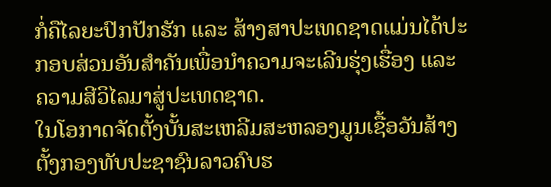ກໍ່ຄືໄລຍະປົກປັກຮັກ ແລະ ສ້າງສາປະເທດຊາດແມ່ນໄດ້ປະກອບສ່ວນອັນສຳຄັນເພື່ອນຳຄວາມຈະເລີນຮຸ່ງເຮື່ອງ ແລະ ຄວາມສີວິໄລມາສູ່ປະເທດຊາດ.
ໃນໂອກາດຈັດຕັ້ງບັ້ນສະເຫລີມສະຫລອງມູນເຊື້ອວັນສ້າງຕັ້ງກອງທັບປະຊາຊົນລາວຄົບຮ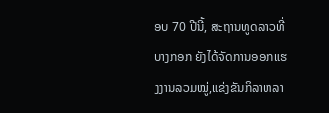ອບ 70 ປີນີ້, ສະຖານທູດລາວທີ່ບາງກອກ ຍັງໄດ້ຈັດການອອກແຮງງານລວມໝູ່,ແຂ່ງຂັນກິລາຫລາ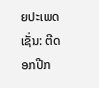ຍປະເພດ ເຊັ່ນ: ຕີດອກປີກ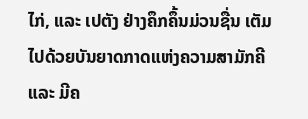ໄກ່, ແລະ ເປຕັງ ຢ່າງຄຶກຄຶ້ນມ່ວນຊື່ນ ເຕັມໄປດ້ວຍບັນຍາດກາດແຫ່ງຄວາມສາມັກຄີ ແລະ ມີຄ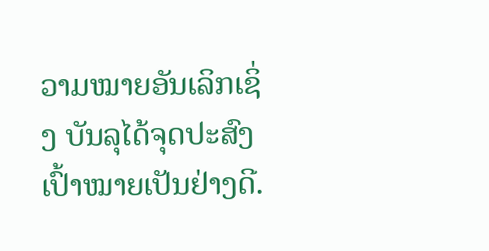ວາມໝາຍອັນເລິກເຊິ່ງ ບັນລຸໄດ້ຈຸດປະສົງເປົ້າໝາຍເປັນຢ່າງດີ.